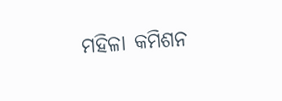ମହିଳା କମିଶନ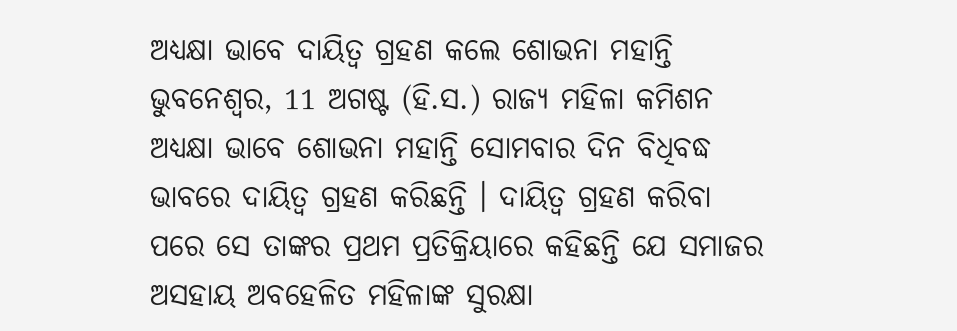ଅଧ୍ୟକ୍ଷା ଭାବେ ଦାୟିତ୍ୱ ଗ୍ରହଣ କଲେ ଶୋଭନା ମହାନ୍ତି
ଭୁବନେଶ୍ୱର, 11 ଅଗଷ୍ଟ (ହି.ସ.) ରାଜ୍ୟ ମହିଳା କମିଶନ ଅଧ୍ୟକ୍ଷା ଭାବେ ଶୋଭନା ମହାନ୍ତି ସୋମବାର ଦିନ ବିଧିବଦ୍ଧ ଭାବରେ ଦାୟିତ୍ଵ ଗ୍ରହଣ କରିଛନ୍ତି । ଦାୟିତ୍ୱ ଗ୍ରହଣ କରିବା ପରେ ସେ ତାଙ୍କର ପ୍ରଥମ ପ୍ରତିକ୍ରିୟାରେ କହିଛନ୍ତି ଯେ ସମାଜର ଅସହାୟ ଅବହେଳିତ ମହିଳାଙ୍କ ସୁରକ୍ଷା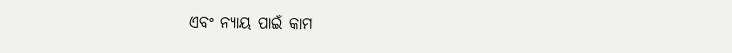ଏବଂ ନ୍ୟାୟ ପାଇଁ କାମ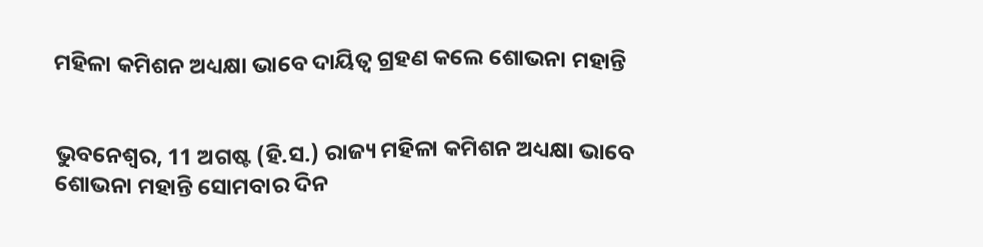ମହିଳା କମିଶନ ଅଧ୍ୟକ୍ଷା ଭାବେ ଦାୟିତ୍ୱ ଗ୍ରହଣ କଲେ ଶୋଭନା ମହାନ୍ତି


ଭୁବନେଶ୍ୱର, 11 ଅଗଷ୍ଟ (ହି.ସ.) ରାଜ୍ୟ ମହିଳା କମିଶନ ଅଧ୍ୟକ୍ଷା ଭାବେ ଶୋଭନା ମହାନ୍ତି ସୋମବାର ଦିନ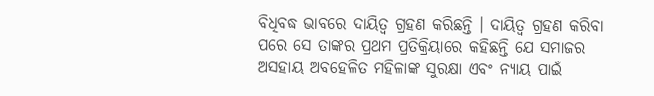ବିଧିବଦ୍ଧ ଭାବରେ ଦାୟିତ୍ଵ ଗ୍ରହଣ କରିଛନ୍ତି । ଦାୟିତ୍ୱ ଗ୍ରହଣ କରିବା ପରେ ସେ ତାଙ୍କର ପ୍ରଥମ ପ୍ରତିକ୍ରିୟାରେ କହିଛନ୍ତି ଯେ ସମାଜର ଅସହାୟ ଅବହେଳିତ ମହିଳାଙ୍କ ସୁରକ୍ଷା ଏବଂ ନ୍ୟାୟ ପାଇଁ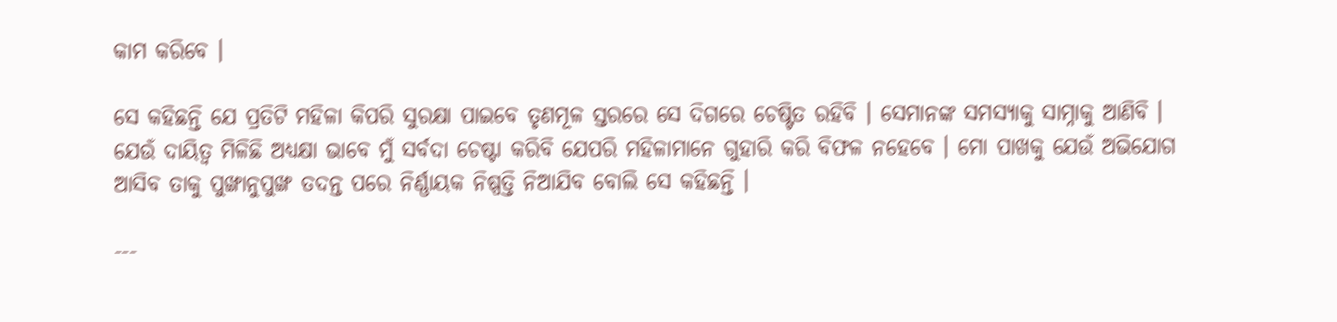କାମ କରିବେ ।

ସେ କହିଛନ୍ତି ଯେ ପ୍ରତିଟି ମହିଳା କିପରି ସୁରକ୍ଷା ପାଇବେ ତୃଣମୂଳ ସ୍ତରରେ ସେ ଦିଗରେ ଚେଷ୍ଟିତ ରହିବି । ସେମାନଙ୍କ ସମସ୍ୟାକୁ ସାମ୍ନାକୁ ଆଣିବି । ଯେଉଁ ଦାୟିତ୍ୱ ମିଳିଛି ଅଧ୍ୟକ୍ଷା ଭାବେ ମୁଁ ସର୍ବଦା ଚେଷ୍ଟା କରିବି ଯେପରି ମହିଳାମାନେ ଗୁହାରି କରି ବିଫଳ ନହେବେ । ମୋ ପାଖକୁ ଯେଉଁ ଅଭିଯୋଗ ଆସିବ ତାକୁ ପୁଙ୍ଖାନୁପୁଙ୍ଖ ତଦନ୍ତ ପରେ ନିର୍ଣ୍ଣାୟକ ନିଷ୍ପତ୍ତି ନିଆଯିବ ବୋଲି ସେ କହିଛନ୍ତି ।

---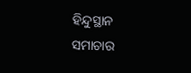ହିନ୍ଦୁସ୍ଥାନ ସମାଚାର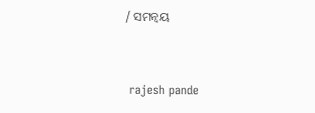/ ସମନ୍ୱୟ


 rajesh pande